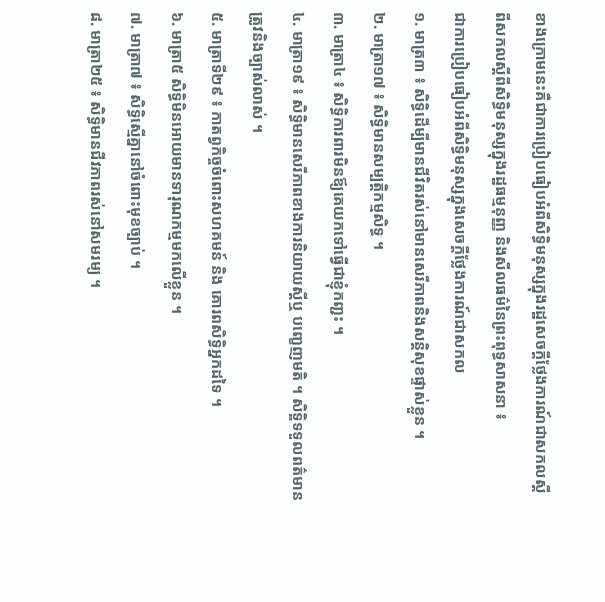ខាងក្រោមនេះគឺជាការប្រៀបធៀបអំពីសិទ្ធិមនុស្សក្នុងរដ្ឋសេចក្តីថ្លែងការណ៍ជាសកលស្ដីពីសកលស្ដីពីសិទ្ធិមនុស្សក្នុងរដ្ឋធម្មនុញ្ញ និងសីលធម៌នៃព្រះពុទ្ធសាសនា ៖
ជាការប្រៀបធៀបអំពីសិទ្ធិមនុស្សក្នុងសេចក្តីថ្លែងការណ៍ជាសកល
១. មាត្រ៣ ៖ សិទ្ធិដើម្បីមានជីវិតរស់នៅមានសេរីភាពនិងសន្ដិសុខផ្ទាស់ខ្លួន ។
២. មាត្រា១៧ ៖ សិទ្ធិមានសម្បត្តិកម្មសិទ្ធ ។
៣. មាត្រា៤ ៖ សិទ្ធិការពារមិនឪ្យគេយកទៅធ្វើជាខ្ញុំកញ្ជះ ។
៤. មាត្រា១៩ ៖ សិទ្ធិមានសេរីភាពខាងការនិយាយស្ដីឬ បញ្ខេញមតិ ។ សិទ្ឌិទទួលពត៌មានត្រូវនិងច្បាស់លាស់ ។
៥. មាត្រាទី២៩ ៖ កាតព្វកិច្ចចំពោះសហគមន៍ និង គោរពសិទ្ធិអ្នកដទៃ ។
៦. មាត្រា៥ សិទ្ធិមិនអោយមានទារុណកម្មមកលើខ្លួន ។
៧. មាត្រា៧ ៖ សិទ្ធិស្មើគ្នានៅចំពោះមុខច្បាប់ ។
៨. មាត្រា២៥ ៖ សិទ្ធិមានជីវភាពរស់នៅសមរម្យ ។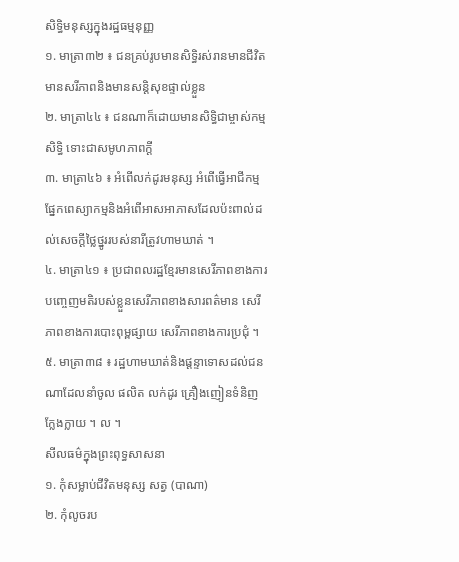សិទ្ធិមនុស្សក្នុងរដ្ឋធម្មនុញ្ញ
១. មាត្រា៣២ ៖ ជនគ្រប់រូបមានសិទ្ធិរស់រានមានជីវិត មានសរីភាពនិងមានសន្ដិសុខផ្ទាល់ខ្លួន
២. មាត្រា៤៤ ៖ ជនណាក៏ដោយមានសិទ្ធិជាម្ចាស់កម្មសិទ្ធិ ទោះជាសមូហភាពក្ដី
៣. មាត្រា៤៦ ៖ អំពើលក់ដូរមនុស្ស អំពើធ្វើអាជីកម្មផ្នែកពេស្យាកម្មនិងអំពើអាសអាភាសដែលប៉ះពាល់ដល់សេចក្ដីថ្លៃថ្នូររបស់នារីត្រូវហាមឃាត់ ។
៤. មាត្រា៤១ ៖ ប្រជាពលរដ្ឋខ្មែរមានសេរីភាពខាងការបញ្ចេញមតិរបស់ខ្លួនសេរីភាពខាងសារពត៌មាន សេរីភាពខាងការបោះពុម្ពផ្សាយ សេរីភាពខាងការប្រជុំ ។
៥. មាត្រា៣៨ ៖ រដ្ឋហាមឃាត់និងផ្ដន្ទាទោសដល់ជនណាដែលនាំចូល ផលិត លក់ដូរ គ្រឿងញៀនទំនិញក្លែងក្លាយ ។ ល ។
សីលធម៌ក្នុងព្រះពុទ្ធសាសនា
១. កុំសម្លាប់ជីវិតមនុស្ស សត្វ (បាណា)
២. កុំលូចរប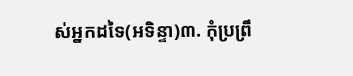ស់អ្នកដទៃ(អទិន្ទា)៣. កុំប្រព្រឹ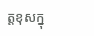ត្តខុសក្នុ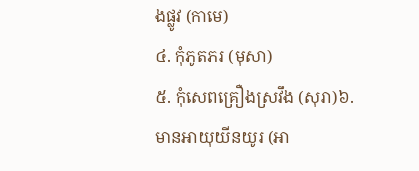ងផ្លូវ (កាមេ)
៤. កុំភូតភរ (មុសា)
៥. កុំសេពគ្រឿងស្រវឹង (សុរា)៦. មានអាយុយីនយូរ (អា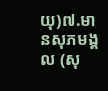យុ)៧.មានសុភមង្គល (សុ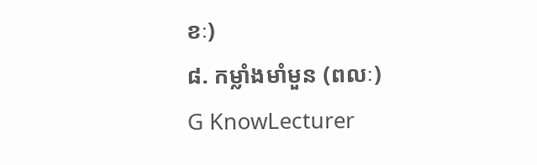ខៈ)
៨. កម្លាំងមាំមួន (ពលៈ)
G KnowLecturer